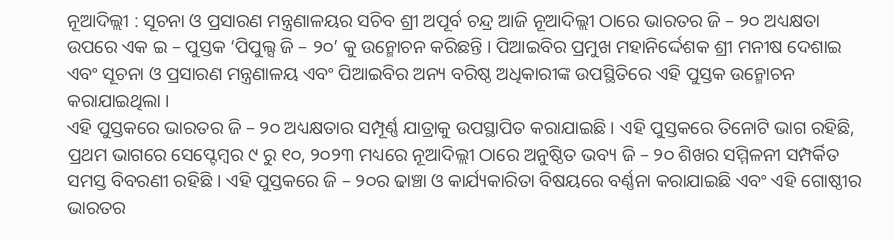ନୂଆଦିଲ୍ଲୀ : ସୂଚନା ଓ ପ୍ରସାରଣ ମନ୍ତ୍ରଣାଳୟର ସଚିବ ଶ୍ରୀ ଅପୂର୍ବ ଚନ୍ଦ୍ର ଆଜି ନୂଆଦିଲ୍ଲୀ ଠାରେ ଭାରତର ଜି – ୨୦ ଅଧ୍ୟକ୍ଷତା ଉପରେ ଏକ ଇ – ପୁସ୍ତକ ‘ପିପୁଲ୍ସ ଜି – ୨୦’ କୁ ଉନ୍ମୋଚନ କରିଛନ୍ତି । ପିଆଇବିର ପ୍ରମୁଖ ମହାନିର୍ଦ୍ଦେଶକ ଶ୍ରୀ ମନୀଷ ଦେଶାଇ ଏବଂ ସୂଚନା ଓ ପ୍ରସାରଣ ମନ୍ତ୍ରଣାଳୟ ଏବଂ ପିଆଇବିର ଅନ୍ୟ ବରିଷ୍ଠ ଅଧିକାରୀଙ୍କ ଉପସ୍ଥିତିରେ ଏହି ପୁସ୍ତକ ଉନ୍ମୋଚନ କରାଯାଇଥିଲା ।
ଏହି ପୁସ୍ତକରେ ଭାରତର ଜି – ୨୦ ଅଧ୍ୟକ୍ଷତାର ସମ୍ପୂର୍ଣ୍ଣ ଯାତ୍ରାକୁ ଉପସ୍ଥାପିତ କରାଯାଇଛି । ଏହି ପୁସ୍ତକରେ ତିନୋଟି ଭାଗ ରହିଛି, ପ୍ରଥମ ଭାଗରେ ସେପ୍ଟେମ୍ବର ୯ ରୁ ୧୦, ୨୦୨୩ ମଧ୍ୟରେ ନୂଆଦିଲ୍ଲୀ ଠାରେ ଅନୁଷ୍ଠିତ ଭବ୍ୟ ଜି – ୨୦ ଶିଖର ସମ୍ମିଳନୀ ସମ୍ପର୍କିତ ସମସ୍ତ ବିବରଣୀ ରହିଛି । ଏହି ପୁସ୍ତକରେ ଜି – ୨୦ର ଢାଞ୍ଚା ଓ କାର୍ଯ୍ୟକାରିତା ବିଷୟରେ ବର୍ଣ୍ଣନା କରାଯାଇଛି ଏବଂ ଏହି ଗୋଷ୍ଠୀର ଭାରତର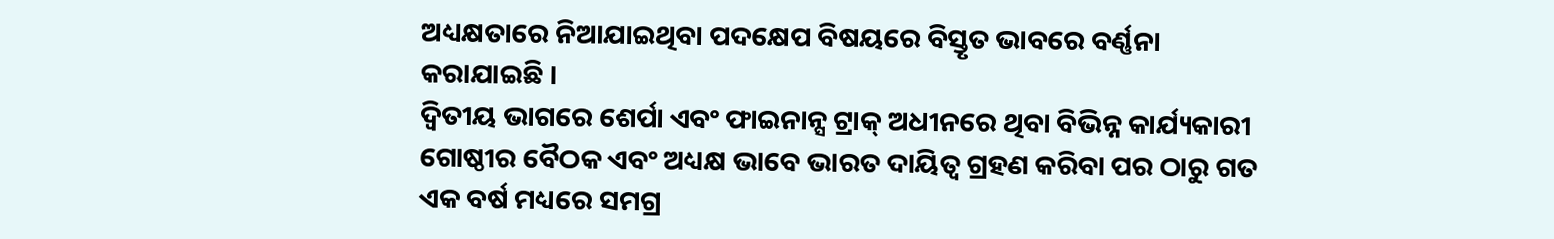ଅଧ୍ୟକ୍ଷତାରେ ନିଆଯାଇଥିବା ପଦକ୍ଷେପ ବିଷୟରେ ବିସ୍ତୃତ ଭାବରେ ବର୍ଣ୍ଣନା କରାଯାଇଛି ।
ଦ୍ୱିତୀୟ ଭାଗରେ ଶେର୍ପା ଏବଂ ଫାଇନାନ୍ସ ଟ୍ରାକ୍ ଅଧୀନରେ ଥିବା ବିଭିନ୍ନ କାର୍ଯ୍ୟକାରୀ ଗୋଷ୍ଠୀର ବୈଠକ ଏବଂ ଅଧ୍ୟକ୍ଷ ଭାବେ ଭାରତ ଦାୟିତ୍ୱ ଗ୍ରହଣ କରିବା ପର ଠାରୁ ଗତ ଏକ ବର୍ଷ ମଧ୍ୟରେ ସମଗ୍ର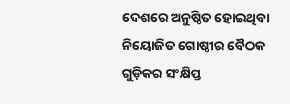ଦେଶରେ ଅନୁଷ୍ଠିତ ହୋଇଥିବା ନିୟୋଜିତ ଗୋଷ୍ଠୀର ବୈଠକ ଗୁଡ଼ିକର ସଂକ୍ଷିପ୍ତ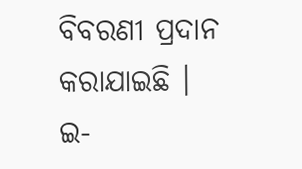ବିବରଣୀ ପ୍ରଦାନ କରାଯାଇଛି ।
ଇ-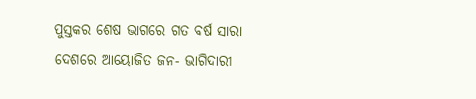ପୁସ୍ତକର ଶେଷ ଭାଗରେ ଗତ ବର୍ଷ ସାରା ଦେଶରେ ଆୟୋଜିତ ଜନ- ଭାଗିଦାରୀ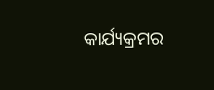କାର୍ଯ୍ୟକ୍ରମର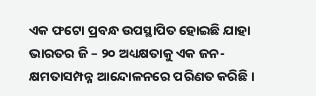ଏକ ଫଟୋ ପ୍ରବନ୍ଧ ଉପସ୍ଥାପିତ ହୋଇଛି ଯାହା ଭାରତର ଜି – ୨୦ ଅଧ୍ୟକ୍ଷତାକୁ ଏକ ଜନ- କ୍ଷମତାସମ୍ପନ୍ନ ଆନ୍ଦୋଳନରେ ପରିଣତ କରିଛି ।